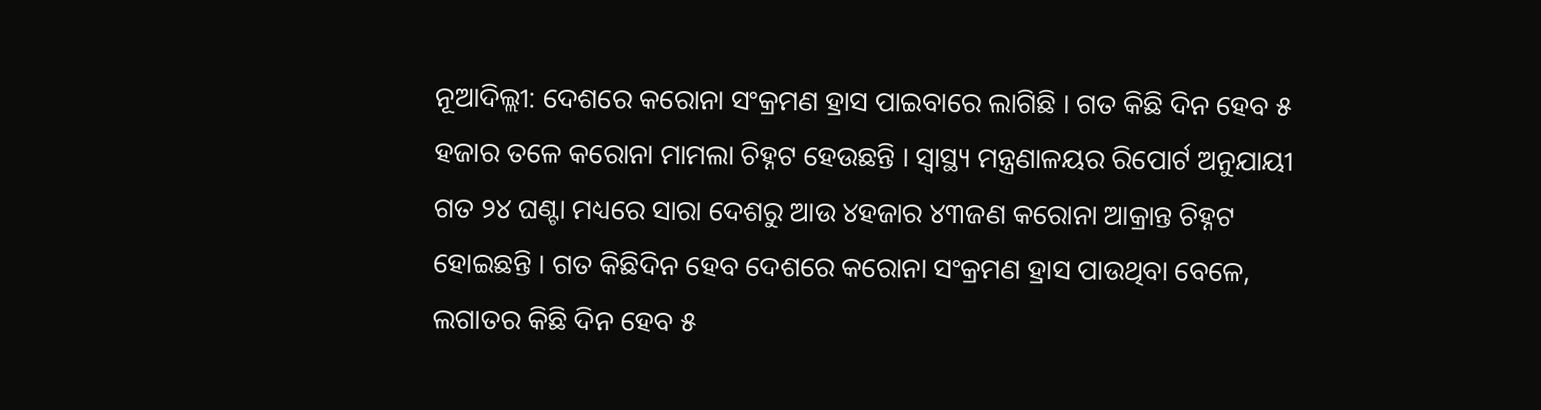ନୂଆଦିଲ୍ଲୀ: ଦେଶରେ କରୋନା ସଂକ୍ରମଣ ହ୍ରାସ ପାଇବାରେ ଲାଗିଛି । ଗତ କିଛି ଦିନ ହେବ ୫ ହଜାର ତଳେ କରୋନା ମାମଲା ଚିହ୍ନଟ ହେଉଛନ୍ତି । ସ୍ୱାସ୍ଥ୍ୟ ମନ୍ତ୍ରଣାଳୟର ରିପୋର୍ଟ ଅନୁଯାୟୀ ଗତ ୨୪ ଘଣ୍ଟା ମଧ୍ୟରେ ସାରା ଦେଶରୁ ଆଉ ୪ହଜାର ୪୩ଜଣ କରୋନା ଆକ୍ରାନ୍ତ ଚିହ୍ନଟ ହୋଇଛନ୍ତି । ଗତ କିଛିଦିନ ହେବ ଦେଶରେ କରୋନା ସଂକ୍ରମଣ ହ୍ରାସ ପାଉଥିବା ବେଳେ, ଲଗାତର କିଛି ଦିନ ହେବ ୫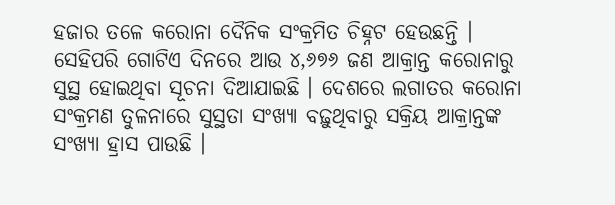ହଜାର ତଳେ କରୋନା ଦୈନିକ ସଂକ୍ରମିତ ଚିହ୍ନଟ ହେଉଛନ୍ତି ।
ସେହିପରି ଗୋଟିଏ ଦିନରେ ଆଉ ୪,୬୭୬ ଜଣ ଆକ୍ରାନ୍ତ କରୋନାରୁ ସୁସ୍ଥ ହୋଇଥିବା ସୂଚନା ଦିଆଯାଇଛି । ଦେଶରେ ଲଗାତର କରୋନା ସଂକ୍ରମଣ ତୁଳନାରେ ସୁସ୍ଥତା ସଂଖ୍ୟା ବଢ଼ୁଥିବାରୁ ସକ୍ରିୟ ଆକ୍ରାନ୍ତଙ୍କ ସଂଖ୍ୟା ହ୍ରାସ ପାଉଛି ।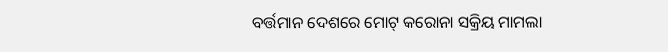ବର୍ତ୍ତମାନ ଦେଶରେ ମୋଟ୍ କରୋନା ସକ୍ରିୟ ମାମଲା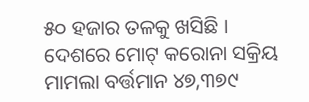୫୦ ହଜାର ତଳକୁ ଖସିଛି । ଦେଶରେ ମୋଟ୍ କରୋନା ସକ୍ରିୟ ମାମଲା ବର୍ତ୍ତମାନ ୪୭,୩୭୯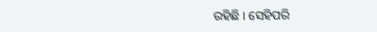ରହିଛି । ସେହିପରି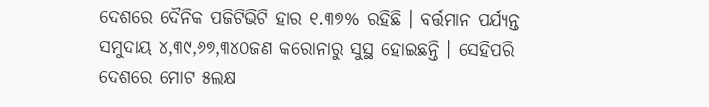ଦେଶରେ ଦୈନିକ ପଜିଟିଭିଟି ହାର ୧.୩୭% ରହିଛି । ବର୍ତ୍ତମାନ ପର୍ଯ୍ୟନ୍ତ ସମୁଦାୟ ୪,୩୯,୬୭,୩୪୦ଜଣ କରୋନାରୁ ସୁସ୍ଥ ହୋଇଛନ୍ତି । ସେହିପରି ଦେଶରେ ମୋଟ ୫ଲକ୍ଷ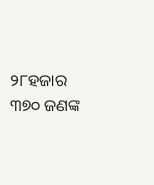୨୮ହଜାର ୩୭୦ ଜଣଙ୍କ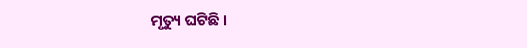ମୃତ୍ୟୁ ଘଟିଛି ।